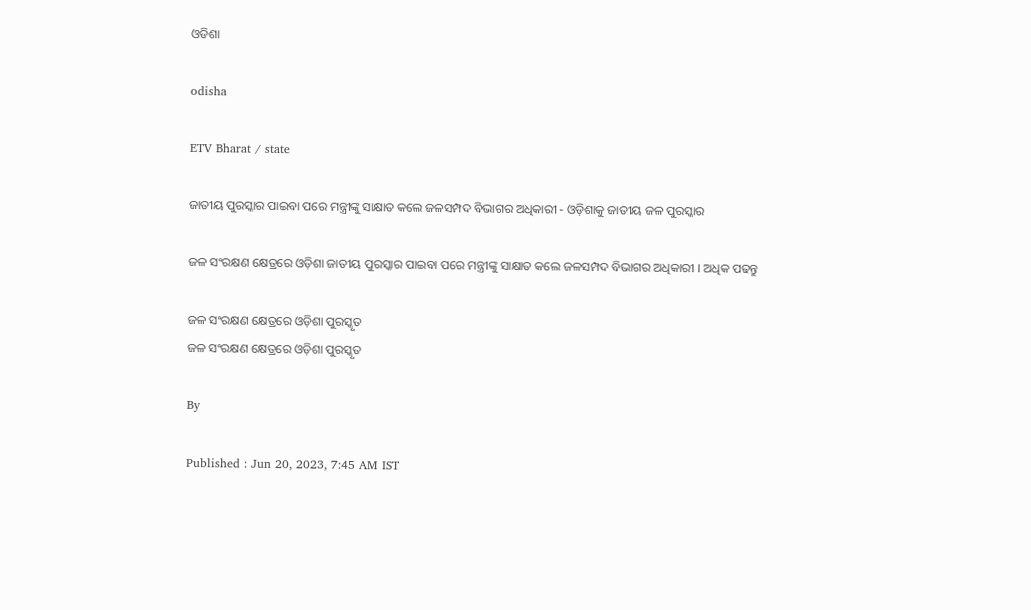ଓଡିଶା

odisha

ETV Bharat / state

ଜାତୀୟ ପୁରସ୍କାର ପାଇବା ପରେ ମନ୍ତ୍ରୀଙ୍କୁ ସାକ୍ଷାତ କଲେ ଜଳସମ୍ପଦ ବିଭାଗର ଅଧିକାରୀ - ଓଡ଼ିଶାକୁ ଜାତୀୟ ଜଳ ପୁରସ୍କାର

ଜଳ ସଂରକ୍ଷଣ କ୍ଷେତ୍ରରେ ଓଡ଼ିଶା ଜାତୀୟ ପୁରସ୍କାର ପାଇବା ପରେ ମନ୍ତ୍ରୀଙ୍କୁ ସାକ୍ଷାତ କଲେ ଜଳସମ୍ପଦ ବିଭାଗର ଅଧିକାରୀ । ଅଧିକ ପଢନ୍ତୁ

ଜଳ ସଂରକ୍ଷଣ କ୍ଷେତ୍ରରେ ଓଡ଼ିଶା ପୁରସ୍କୃତ
ଜଳ ସଂରକ୍ଷଣ କ୍ଷେତ୍ରରେ ଓଡ଼ିଶା ପୁରସ୍କୃତ

By

Published : Jun 20, 2023, 7:45 AM IST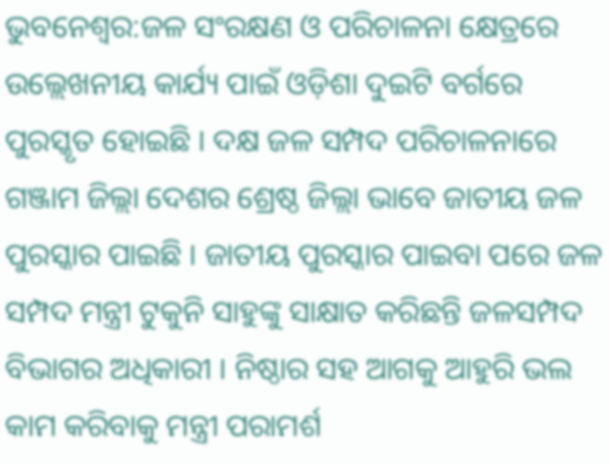ଭୁବନେଶ୍ବର:ଜଳ ସଂରକ୍ଷଣ ଓ ପରିଚାଳନା କ୍ଷେତ୍ରରେ ଉଲ୍ଲେଖନୀୟ କାର୍ଯ୍ୟ ପାଇଁ ଓଡ଼ିଶା ଦୁଇଟି ବର୍ଗରେ ପୁରସ୍କୃତ ହୋଇଛି । ଦକ୍ଷ ଜଳ ସମ୍ପଦ ପରିଚାଳନାରେ ଗଞ୍ଜାମ ଜିଲ୍ଲା ଦେଶର ଶ୍ରେଷ୍ଠ ଜିଲ୍ଲା ଭାବେ ଜାତୀୟ ଜଳ ପୁରସ୍କାର ପାଇଛି । ଜାତୀୟ ପୁରସ୍କାର ପାଇବା ପରେ ଜଳ ସମ୍ପଦ ମନ୍ତ୍ରୀ ଟୁକୁନି ସାହୁଙ୍କୁ ସାକ୍ଷାତ କରିଛନ୍ତି ଜଳସମ୍ପଦ ବିଭାଗର ଅଧିକାରୀ । ନିଷ୍ଠାର ସହ ଆଗକୁ ଆହୁରି ଭଲ କାମ କରିବାକୁ ମନ୍ତ୍ରୀ ପରାମର୍ଶ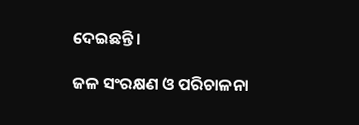ଦେଇଛନ୍ତି ।

ଜଳ ସଂରକ୍ଷଣ ଓ ପରିଚାଳନା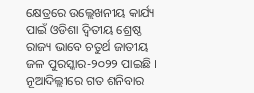କ୍ଷେତ୍ରରେ ଉଲ୍ଲେଖନୀୟ କାର୍ଯ୍ୟ ପାଇଁ ଓଡିଶା ଦ୍ବିତୀୟ ଶ୍ରେଷ୍ଠ ରାଜ୍ୟ ଭାବେ ଚତୁର୍ଥ ଜାତୀୟ ଜଳ ପୁରସ୍କାର-୨୦୨୨ ପାଇଛି । ନୂଆଦିଲ୍ଲୀରେ ଗତ ଶନିବାର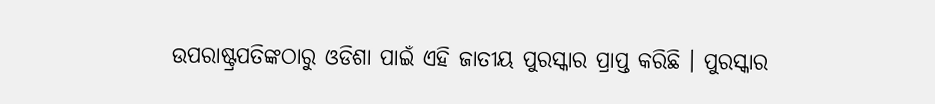ଉପରାଷ୍ଟ୍ରପତିଙ୍କଠାରୁ ଓଡିଶା ପାଇଁ ଏହି ଜାତୀୟ ପୁରସ୍କାର ପ୍ରାପ୍ତ କରିଛି । ପୁରସ୍କାର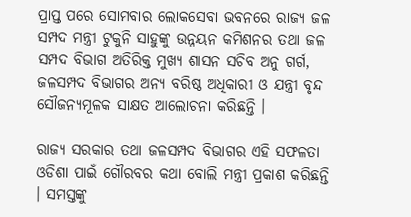ପ୍ରାପ୍ତ ପରେ ସୋମବାର ଲୋକସେବା ଭବନରେ ରାଜ୍ୟ ଜଳ ସମ୍ପଦ ମନ୍ତ୍ରୀ ଟୁକୁନି ସାହୁଙ୍କୁ ଉନ୍ନୟନ କମିଶନର ତଥା ଜଳ ସମ୍ପଦ ବିଭାଗ ଅତିରିକ୍ତ ମୁଖ୍ୟ ଶାସନ ସଚିବ ଅନୁ ଗର୍ଗ, ଜଳସମ୍ପଦ ବିଭାଗର ଅନ୍ୟ ବରିଷ୍ଠ ଅଧିକାରୀ ଓ ଯନ୍ତ୍ରୀ ବୃନ୍ଦ ସୌଜନ୍ୟମୂଳକ ସାକ୍ଷତ ଆଲୋଚନା କରିଛନ୍ତି ।

ରାଜ୍ୟ ସରକାର ତଥା ଜଳସମ୍ପଦ ବିଭାଗର ଏହି ସଫଳତା ଓଡିଶା ପାଇଁ ଗୌରବର କଥା ବୋଲି ମନ୍ତ୍ରୀ ପ୍ରକାଶ କରିଛନ୍ତି । ସମସ୍ତଙ୍କୁ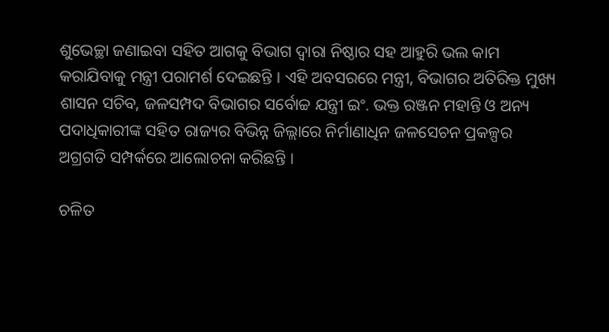ଶୁଭେଚ୍ଛା ଜଣାଇବା ସହିତ ଆଗକୁ ବିଭାଗ ଦ୍ବାରା ନିଷ୍ଠାର ସହ ଆହୁରି ଭଲ କାମ କରାଯିବାକୁ ମନ୍ତ୍ରୀ ପରାମର୍ଶ ଦେଇଛନ୍ତି । ଏହି ଅବସରରେ ମନ୍ତ୍ରୀ, ବିଭାଗର ଅତିରିକ୍ତ ମୁଖ୍ୟ ଶାସନ ସଚିବ, ଜଳସମ୍ପଦ ବିଭାଗର ସର୍ବୋଚ୍ଚ ଯନ୍ତ୍ରୀ ଇଂ. ଭକ୍ତ ରଞ୍ଜନ ମହାନ୍ତି ଓ ଅନ୍ୟ ପଦାଧିକାରୀଙ୍କ ସହିତ ରାଜ୍ୟର ବିଭିନ୍ନ ଜିଲ୍ଲାରେ ନିର୍ମାଣାଧିନ ଜଳସେଚନ ପ୍ରକଳ୍ପର ଅଗ୍ରଗତି ସମ୍ପର୍କରେ ଆଲୋଚନା କରିଛନ୍ତି ।

ଚଳିତ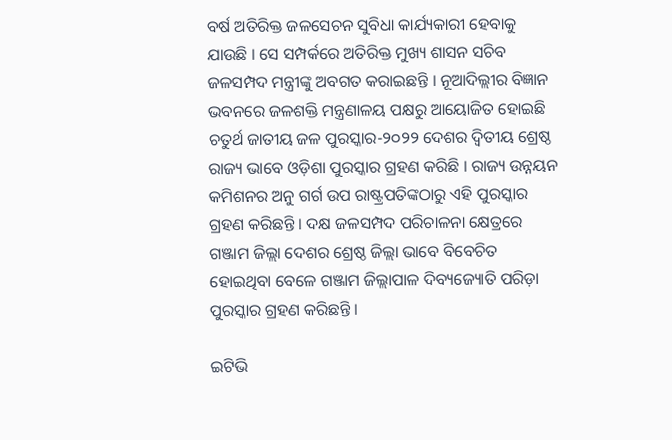ବର୍ଷ ଅତିରିକ୍ତ ଜଳସେଚନ ସୁବିଧା କାର୍ଯ୍ୟକାରୀ ହେବାକୁ ଯାଉଛି । ସେ ସମ୍ପର୍କରେ ଅତିରିକ୍ତ ମୁଖ୍ୟ ଶାସନ ସଚିବ ଜଳସମ୍ପଦ ମନ୍ତ୍ରୀଙ୍କୁ ଅବଗତ କରାଇଛନ୍ତି । ନୂଆଦିଲ୍ଲୀର ବିଜ୍ଞାନ ଭବନରେ ଜଳଶକ୍ତି ମନ୍ତ୍ରଣାଳୟ ପକ୍ଷରୁ ଆୟୋଜିତ ହୋଇଛି ଚତୁର୍ଥ ଜାତୀୟ ଜଳ ପୁରସ୍କାର-୨୦୨୨ ଦେଶର ଦ୍ବିତୀୟ ଶ୍ରେଷ୍ଠ ରାଜ୍ୟ ଭାବେ ଓଡ଼ିଶା ପୁରସ୍କାର ଗ୍ରହଣ କରିଛି । ରାଜ୍ୟ ଉନ୍ନୟନ କମିଶନର ଅନୁ ଗର୍ଗ ଉପ ରାଷ୍ଟ୍ରପତିଙ୍କଠାରୁ ଏହି ପୁରସ୍କାର ଗ୍ରହଣ କରିଛନ୍ତି । ଦକ୍ଷ ଜଳସମ୍ପଦ ପରିଚାଳନା କ୍ଷେତ୍ରରେ ଗଞ୍ଜାମ ଜିଲ୍ଲା ଦେଶର ଶ୍ରେଷ୍ଠ ଜିଲ୍ଲା ଭାବେ ବିବେଚିତ ହୋଇଥିବା ବେଳେ ଗଞ୍ଜାମ ଜିଲ୍ଲାପାଳ ଦିବ୍ୟଜ୍ୟୋତି ପରିଡ଼ା ପୁରସ୍କାର ଗ୍ରହଣ କରିଛନ୍ତି ।

ଇଟିଭି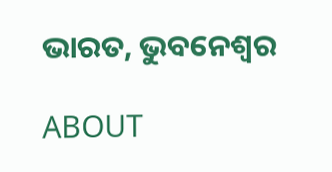ଭାରତ, ଭୁବନେଶ୍ବର

ABOUT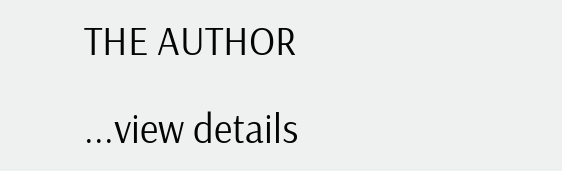THE AUTHOR

...view details